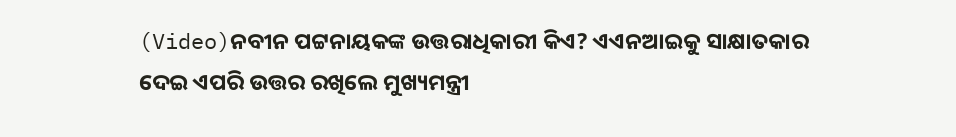(Video)ନବୀନ ପଟ୍ଟନାୟକଙ୍କ ଉତ୍ତରାଧିକାରୀ କିଏ? ଏଏନଆଇକୁ ସାକ୍ଷାତକାର ଦେଇ ଏପରି ଉତ୍ତର ରଖିଲେ ମୁଖ୍ୟମନ୍ତ୍ରୀ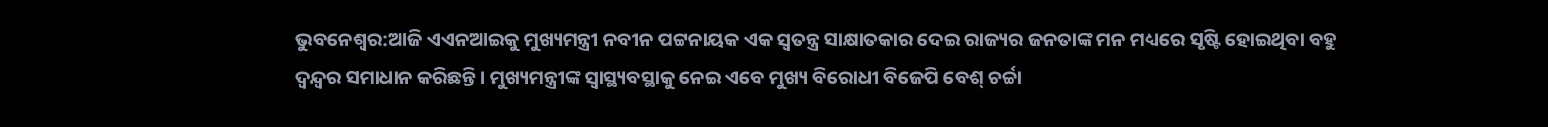ଭୁବନେଶ୍ୱର:ଆଜି ଏଏନଆଇକୁ ମୁଖ୍ୟମନ୍ତ୍ରୀ ନବୀନ ପଟ୍ଟନାୟକ ଏକ ସ୍ୱତନ୍ତ୍ର ସାକ୍ଷାତକାର ଦେଇ ରାଜ୍ୟର ଜନତାଙ୍କ ମନ ମଧ୍ୟରେ ସୃଷ୍ଟି ହୋଇଥିବା ବହୁ ଦ୍ୱନ୍ଦ୍ୱର ସମାଧାନ କରିଛନ୍ତି । ମୁଖ୍ୟମନ୍ତ୍ରୀଙ୍କ ସ୍ୱାସ୍ଥ୍ୟବସ୍ଥାକୁ ନେଇ ଏବେ ମୁଖ୍ୟ ବିରୋଧୀ ବିଜେପି ବେଶ୍ ଚର୍ଚ୍ଚା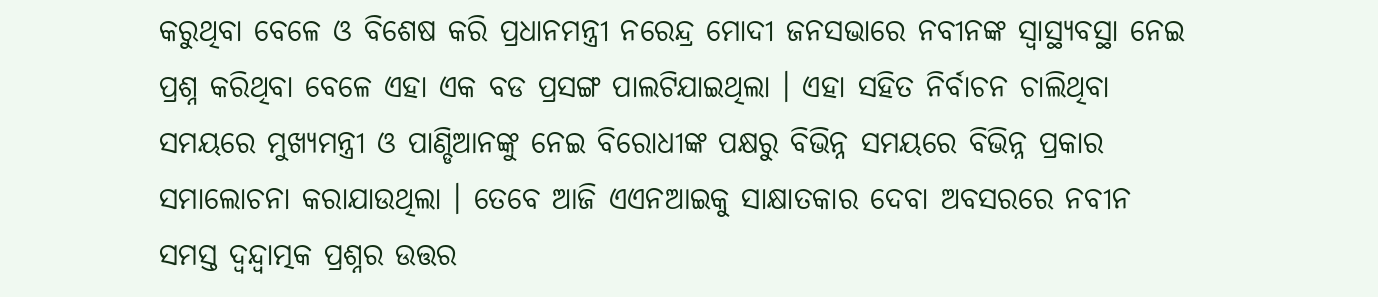କରୁଥିବା ବେଳେ ଓ ବିଶେଷ କରି ପ୍ରଧାନମନ୍ତ୍ରୀ ନରେନ୍ଦ୍ର ମୋଦୀ ଜନସଭାରେ ନବୀନଙ୍କ ସ୍ୱାସ୍ଥ୍ୟବସ୍ଥା ନେଇ ପ୍ରଶ୍ନ କରିଥିବା ବେଳେ ଏହା ଏକ ବଡ ପ୍ରସଙ୍ଗ ପାଲଟିଯାଇଥିଲା । ଏହା ସହିତ ନିର୍ବାଚନ ଚାଲିଥିବା ସମୟରେ ମୁଖ୍ୟମନ୍ତ୍ରୀ ଓ ପାଣ୍ଡିଆନଙ୍କୁ ନେଇ ବିରୋଧୀଙ୍କ ପକ୍ଷରୁ ବିଭିନ୍ନ ସମୟରେ ବିଭିନ୍ନ ପ୍ରକାର ସମାଲୋଚନା କରାଯାଉଥିଲା । ତେବେ ଆଜି ଏଏନଆଇକୁ ସାକ୍ଷାତକାର ଦେବା ଅବସରରେ ନବୀନ ସମସ୍ତ ଦ୍ୱନ୍ଦ୍ୱାତ୍ମକ ପ୍ରଶ୍ନର ଉତ୍ତର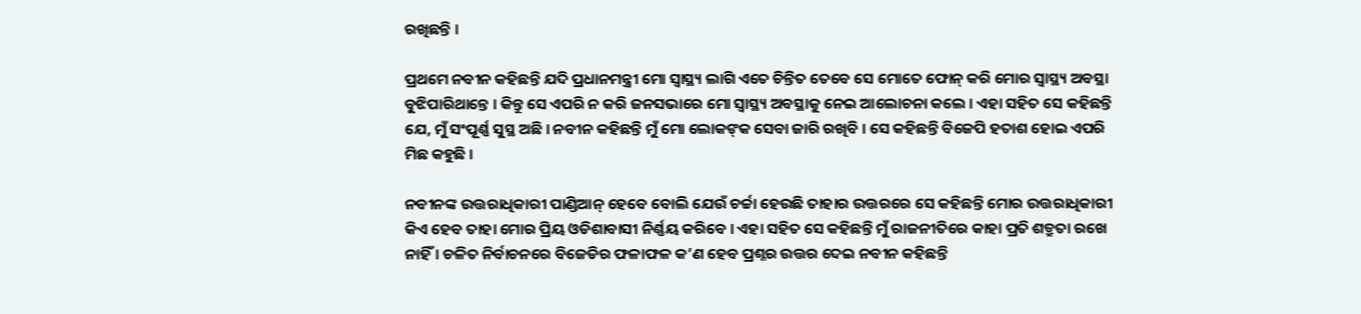ରଖିଛନ୍ତି ।

ପ୍ରଥମେ ନବୀନ କହିଛନ୍ତି ଯଦି ପ୍ରଧାନମନ୍ତ୍ରୀ ମୋ ସ୍ୱାସ୍ଥ୍ୟ ଲାଗି ଏତେ ଚିନ୍ତିତ ତେବେ ସେ ମୋତେ ଫୋନ୍ କରି ମୋର ସ୍ୱାସ୍ଥ୍ୟ ଅବସ୍ଥା ବୁଝିପାରିଥାନ୍ତେ । କିନ୍ତୁ ସେ ଏପରି ନ କରି ଜନସଭାରେ ମୋ ସ୍ୱାସ୍ଥ୍ୟ ଅବସ୍ଥାକୁ ନେଇ ଆଲୋଚନା କଲେ । ଏହା ସହିତ ସେ କହିଛନ୍ତି ଯେ, ମୁଁ ସଂପୂର୍ଣ୍ଣ ସୁସ୍ଥ ଅଛି । ନବୀନ କହିଛନ୍ତି ମୁଁ ମୋ ଲୋକଙ୍‌କ ସେବା ଜାରି ରଖିବି । ସେ କହିଛନ୍ତି ବିଜେପି ହତାଶ ହୋଇ ଏପରି ମିଛ କହୁଛି ।

ନବୀନଙ୍କ ଉତ୍ତରାଧିକାରୀ ପାଣ୍ଡିଆନ୍ ହେବେ ବୋଲି ଯେଉଁ ଚର୍ଚ୍ଚା ହେଉଛି ତାହାର ଉତ୍ତରରେ ସେ କହିଛନ୍ତି ମୋର ଉତ୍ତରାଧିକାରୀ କିଏ ହେବ ତାହା ମୋର ପ୍ରିୟ ଓଡିଶାବାସୀ ନିର୍ଣ୍ଣୟ କରିବେ । ଏହା ସହିତ ସେ କହିଛନ୍ତି ମୁଁ ରାଜନୀତିରେ କାହା ପ୍ରତି ଶତ୍ରୁତା ରଖେ ନାହିଁ । ଚଳିତ ନିର୍ବାଚନରେ ବିଜେଡିର ଫଳାଫଳ କ’ଣ ହେବ ପ୍ରଶ୍ନର ଉତ୍ତର ଦେଇ ନବୀନ କହିଛନ୍ତି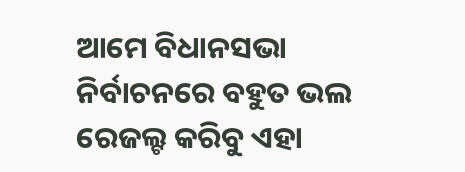ଆମେ ବିଧାନସଭା ନିର୍ବାଚନରେ ବହୁତ ଭଲ ରେଜଲ୍ଟ କରିବୁ ଏହା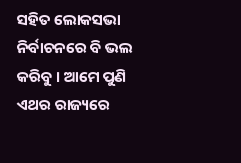ସହିତ ଲୋକସଭା ନିର୍ବାଚନରେ ବି ଭଲ କରିବୁ । ଆମେ ପୁଣି ଏଥର ରାଜ୍ୟରେ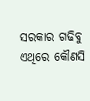ସରକାର ଗଢିବୁ ଏଥିରେ କୌଣସି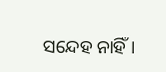ସନ୍ଦେହ ନାହିଁ ।